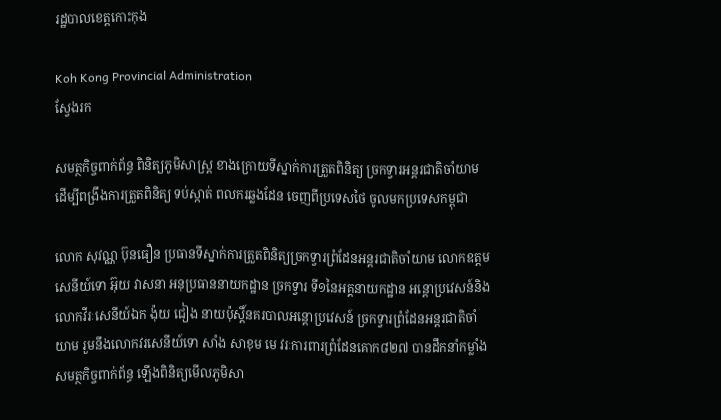រដ្ឋបាលខេត្តកោះកុង

Koh Kong Provincial Administration
ស្វែងរក

សមត្ថកិច្ចពាក់ព័ន្ធ ពិនិត្យភូមិសាស្រ្ត ខាងក្រោយទីស្នាក់ការត្រួតពិនិត្យ ច្រកទ្វារអន្តរជាតិចាំយាម ដើម្បីពង្រឹងការត្រួតពិនិត្យ ទប់ស្កាត់ ពលករឆ្លងដែន ចេញពីប្រទេសថៃ ចូលមកប្រទេសកម្ពុជា

លោក សុវណ្ណ ប៊ុនធឿន ប្រធានទីស្នាក់ការត្រួតពិនិត្យច្រកទ្វារព្រំដែនអន្តរជាតិចាំយាម លោកឧត្តមសេនីយ៍ទោ អ៊ុយ វាសនា អនុប្រធាននាយកដ្ឋាន ច្រកទ្វារ ទី១នៃអគ្គនាយកដ្ឋាន អន្តោប្រវេសន៍និង លោកវីរៈសេនីយ៍ឯក ង៉ុយ ជៀង នាយប៉ុស្តិ៍នគរបាលអន្តោប្រវេសន៍ ច្រកទ្វារព្រំដែនអន្តរជាតិចាំយាម រួមនឹងលោកវរសេនីយ៍ទោ សាំង សាខុម មេ វរៈការពារព្រំដែនគោក៨២៧ បានដឹកនាំកម្លាំង សមត្ថកិច្ចពាក់ព័ន្ធ ឡើងពិនិត្យមើលភូមិសា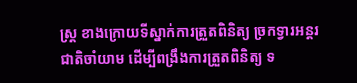ស្រ្ត ខាងក្រោយទីស្នាក់ការត្រួតពិនិត្យ ច្រកទ្វារអន្តរជាតិចាំយាម ដើម្បីពង្រឹងការត្រួតពិនិត្យ ទ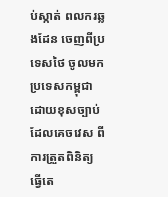ប់ស្កាត់ ពលករឆ្លងដែន ចេញពីប្រទេសថៃ ចូលមកប្រទេសកម្ពុជា ដោយខុសច្បាប់ ដែលគេចវេស ពីការត្រួតពិនិត្យ ធ្វើតេ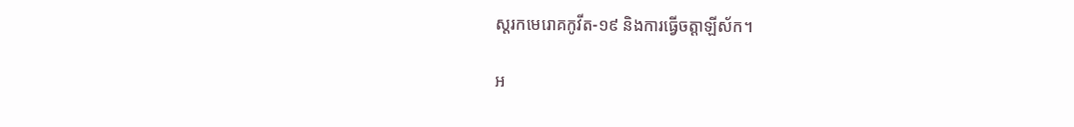ស្តរកមេរោគកូវីត-១៩ និងការធ្វើចត្តាឡីស័ក។

អ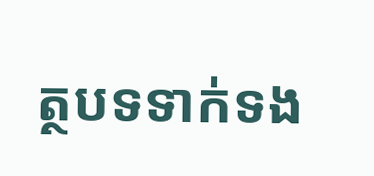ត្ថបទទាក់ទង